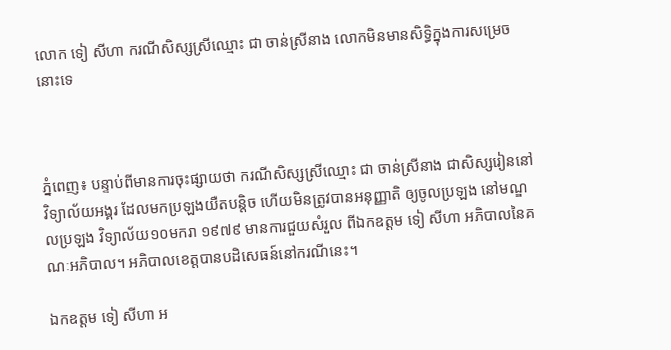លោក ទៀ សីហា ករណីសិស្សស្រីឈ្មោះ ជា ចាន់ស្រីនាង លោកមិនមានសិទ្ធិក្នុងការសម្រេចនោះទេ



ភ្នំពេញ៖ បន្ទាប់ពីមានការចុះផ្សាយថា ករណីសិស្សស្រីឈ្មោះ ជា ចាន់ស្រីនាង ជាសិស្សរៀននៅវិទ្យាល័យអង្គរ ដែលមកប្រឡងយឺតបន្តិច ហើយមិនត្រូវបានអនុញ្ញាតិ ឲ្យចូលប្រឡង នៅមណ្ឌលប្រឡង វិទ្យាល័យ១០មករា ១៩៧៩ មានការជួយសំរួល ពីឯកឧត្តម ទៀ សីហា អភិបាលនៃគណៈអភិបាល។ អភិបាលខេត្តបានបដិសេធន៍នៅករណីនេះ។

ឯកឧត្តម ទៀ សីហា អ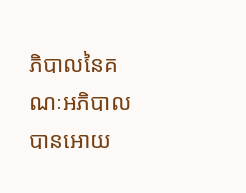ភិបាលនៃគណៈអភិបាល បានអោយ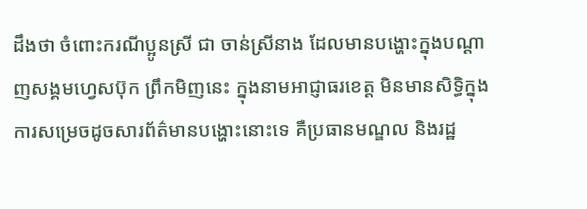ដឹងថា ចំពោះករណីប្អូនស្រី ជា ចាន់ស្រីនាង ដែលមានបង្ហោះក្នុងបណ្តាញសង្គមហ្វេសប៊ុក ព្រឹកមិញនេះ ក្នុងនាមអាជ្ញាធរខេត្ត មិនមានសិទ្ធិក្នុងការសម្រេចដូចសារព័ត៌មានបង្ហោះនោះទេ គឺប្រធានមណ្ឌល និងរដ្ឋ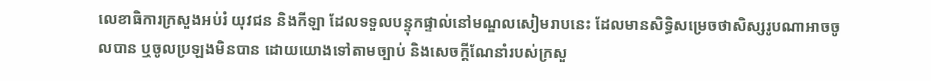លេខាធិការក្រសួងអប់រំ យុវជន និងកីឡា ដែលទទួលបន្ទុកផ្ទាល់នៅមណ្ឌលសៀមរាបនេះ ដែលមានសិទ្ធិសម្រេចថាសិស្សរូបណាអាចចូលបាន ឬចូលប្រឡងមិនបាន ដោយយោងទៅតាមច្បាប់ និងសេចក្តីណែនាំរបស់ក្រសួ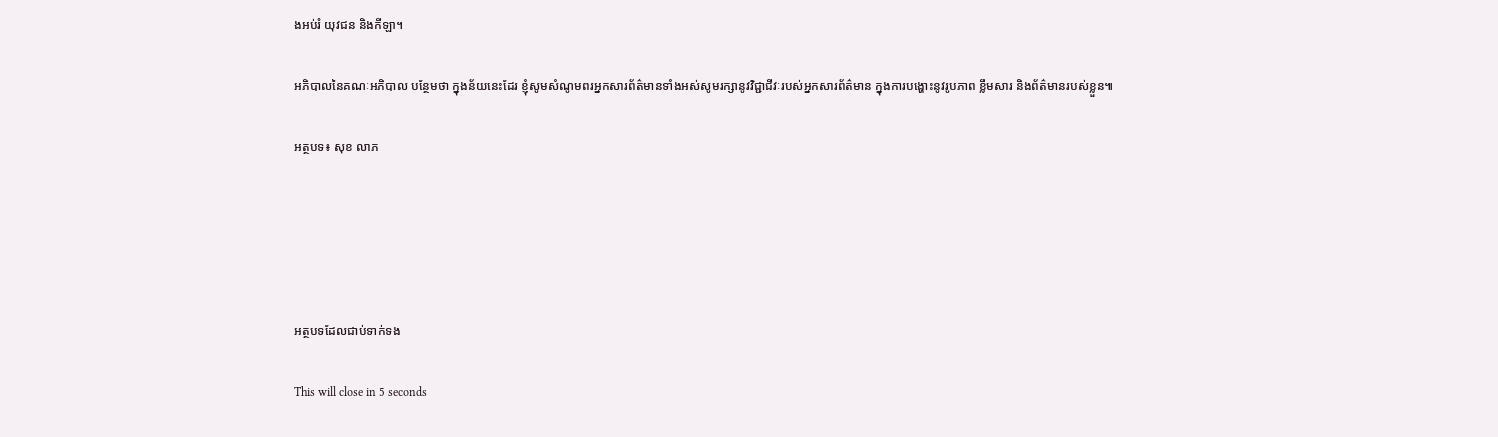ងអប់រំ យុវជន និងកីឡា។

អភិបាលនៃគណៈអភិបាល បន្ថែមថា ក្នុងន័យនេះដែរ ខ្ញុំសូមសំណូមពរអ្នកសារព័ត៌មានទាំងអស់សូមរក្សានូវវិជ្ជាជីវៈរបស់អ្នកសារព័ត៌មាន ក្នុងការបង្ហោះនូវរូបភាព ខ្លឹមសារ និងព័ត៌មានរបស់ខ្លួន៕

អត្ថបទ៖ សុខ លាភ





អត្ថបទដែលជាប់ទាក់ទង

This will close in 5 seconds